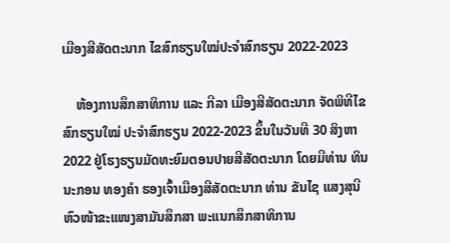ເມືອງສີສັດຕະນາກ ໄຂສົກຮຽນໃໝ່ປະຈໍາສົກຮຽນ 2022-2023

    ຫ້ອງການສຶກສາທິການ ແລະ ກີລາ ເມືອງສີສັດຕະນາກ ຈັດພິທີໄຂສົກຮຽນໃໝ່ ປະຈໍາສົກຮຽນ 2022-2023 ຂຶ້ນໃນວັນທີ 30 ສິງຫາ 2022 ຢູ່ໂຮງຮຽນມັດທະຍົມຕອນປາຍສີສັດຕະນາກ ໂດຍມີທ່ານ ທິນນະກອນ ທອງຄໍາ ຮອງເຈົ້າເມືອງສີສັດຕະນາກ ທ່ານ ຂັນໄຊ ແສງສຸນີ ຫົວໜ້າຂະແໜງສາມັນສຶກສາ ພະແນກສຶກສາທິການ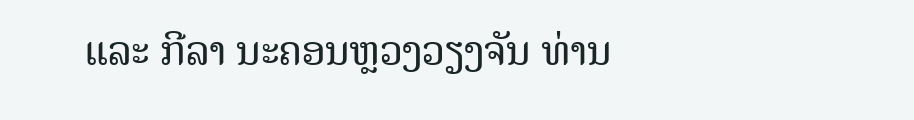ແລະ ກີລາ ນະຄອນຫຼວງວຽງຈັນ ທ່ານ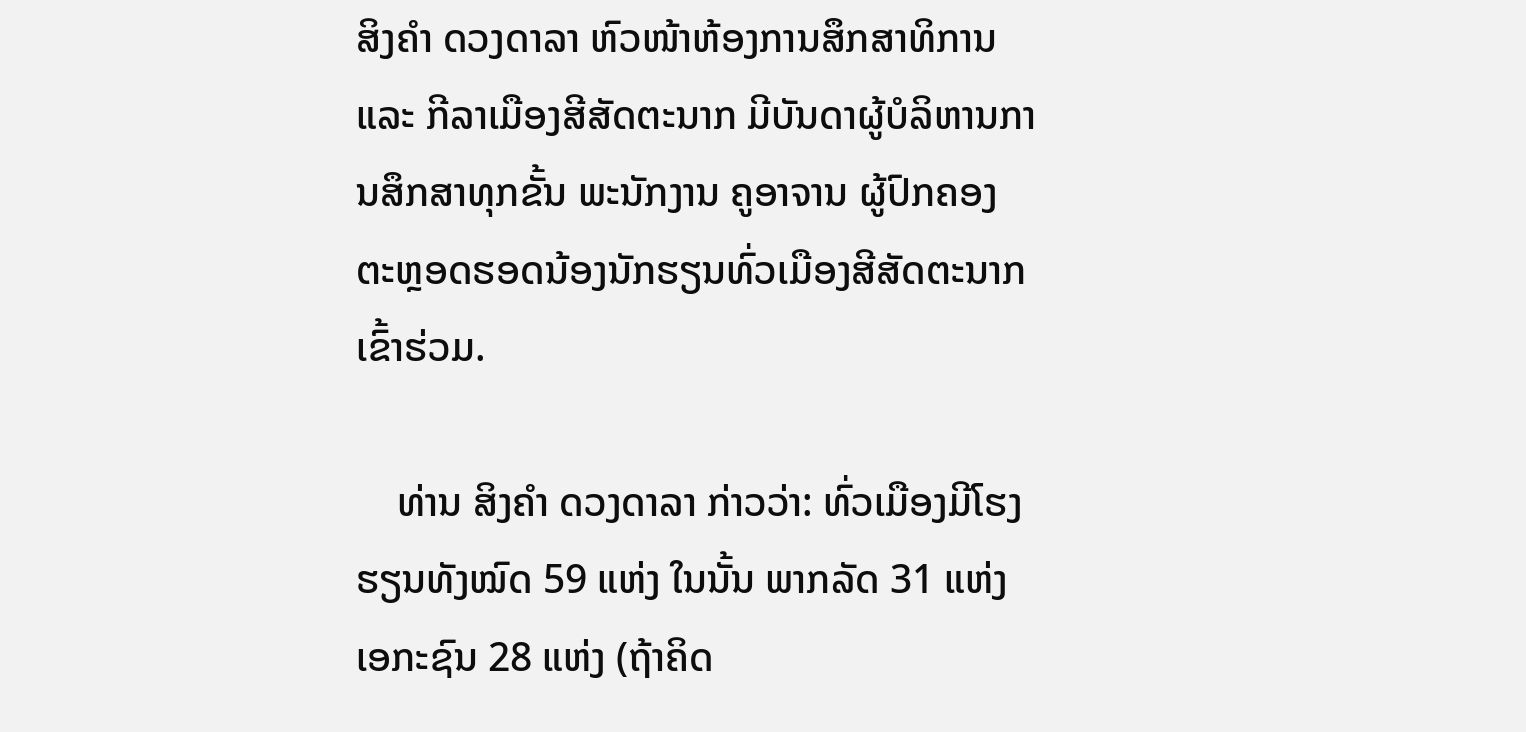ສິງຄໍາ ດວງດາລາ ຫົວໜ້າຫ້ອງການສຶກສາທິການ ແລະ ກີລາເມືອງສີສັດຕະນາກ ມີບັນດາຜູ້ບໍລິຫານການສຶກສາທຸກຂັ້ນ ພະນັກງານ ຄູອາຈານ ຜູ້ປົກຄອງ ຕະຫຼອດຮອດນ້ອງນັກຮຽນທົ່ວເມືອງສີສັດຕະນາກ ເຂົ້າຮ່ວມ.

    ທ່ານ ສິງຄໍາ ດວງດາລາ ກ່າວວ່າ: ທົ່ວເມືອງມີໂຮງຮຽນທັງໝົດ 59 ແຫ່ງ ໃນນັ້ນ ພາກລັດ 31 ແຫ່ງ ເອກະຊົນ 28 ແຫ່ງ (ຖ້າຄິດ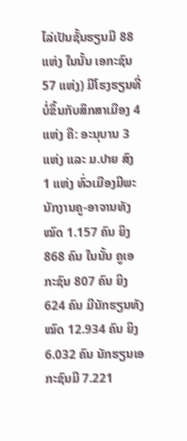ໄລ່ເປັນຊັ້ນຮຽນມີ 88 ແຫ່ງ ໃນນັ້ນ ເອກະຊົນ 57 ແຫ່ງ) ມີໂຮງຮຽນທີ່ບໍ່ຂຶ້ນກັບສຶກສາເມືອງ 4 ແຫ່ງ ຄື: ອະນຸບານ 3 ແຫ່ງ ແລະ ມ.ປາຍ ສົງ 1 ແຫ່ງ ທົ່ວເມືອງມີພະນັກງານຄູ-ອາຈານທັງໝົດ 1.157 ຄົນ ຍິງ 868 ຄົນ ໃນນັ້ນ ຄູເອກະຊົນ 807 ຄົນ ຍິງ 624 ຄົນ ມີນັກຮຽນທັງໝົດ 12.934 ຄົນ ຍິງ 6.032 ຄົນ ນັກຮຽນເອກະຊົນມີ 7.221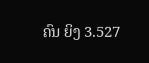ຄົນ ຍິງ 3.527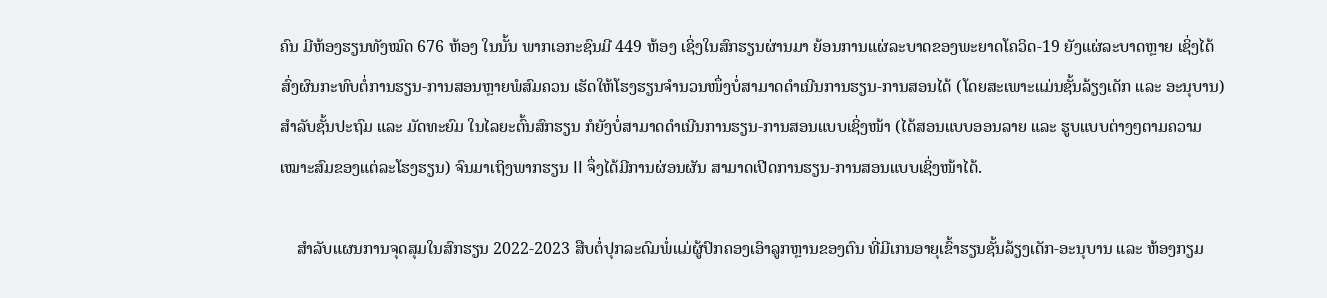ຄົນ ມີຫ້ອງຮຽນທັງໝົດ 676 ຫ້ອງ ໃນນັ້ນ ພາກເອກະຊົນມີ 449 ຫ້ອງ ເຊິ່ງໃນສົກຮຽນຜ່ານມາ ຍ້ອນການແຜ່ລະບາດຂອງພະຍາດໂຄວິດ-19 ຍັງແຜ່ລະບາດຫຼາຍ ເຊິ່ງໄດ້ສົ່ງຜົນກະທົບຕໍ່ການຮຽນ-ການສອນຫຼາຍພໍສົມຄວນ ເຮັດໃຫ້ໂຮງຮຽນຈໍານວນໜຶ່ງບໍ່ສາມາດດໍາເນີນການຮຽນ-ການສອນໄດ້ (ໂດຍສະເພາະແມ່ນຊັ້ນລ້ຽງເດັກ ແລະ ອະນຸບານ) ສໍາລັບຊັ້ນປະຖົມ ແລະ ມັດທະຍົມ ໃນໄລຍະຕົ້ນສົກຮຽນ ກໍຍັງບໍ່ສາມາດດໍາເນີນການຮຽນ-ການສອນແບບເຊິ່ງໜ້າ (ໄດ້ສອນແບບອອນລາຍ ແລະ ຮູບແບບຕ່າງໆຕາມຄວາມເໝາະສົມຂອງແຕ່ລະໂຮງຮຽນ) ຈົນມາເຖິງພາກຮຽນ II ຈຶ່ງໄດ້ມີການຜ່ອນຜັນ ສາມາດເປີດການຮຽນ-ການສອນແບບເຊິ່ງໜ້າໄດ້.

    ສໍາລັບແຜນການຈຸດສຸມໃນສົກຮຽນ 2022-2023 ສືບຕໍ່ປຸກລະດົມພໍ່ແມ່ຜູ້ປົກຄອງເອົາລູກຫຼານຂອງຕົນ ທີ່ມີເກນອາຍຸເຂົ້າຮຽນຊັ້ນລ້ຽງເດັກ-ອະນຸບານ ແລະ ຫ້ອງກຽມ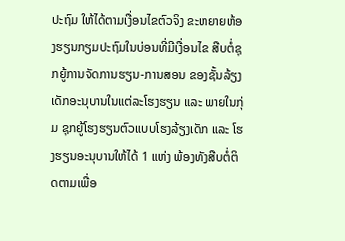ປະຖົມ ໃຫ້ໄດ້ຕາມເງື່ອນໄຂຕົວຈິງ ຂະຫຍາຍຫ້ອງຮຽນກຽມປະຖົມໃນບ່ອນທີ່ມີເງື່ອນໄຂ ສືບຕໍ່ຊຸກຍູ້ການຈັດການຮຽນ-ການສອນ ຂອງຊັ້ນລ້ຽງເດັກອະນຸບານໃນແຕ່ລະໂຮງຮຽນ ແລະ ພາຍໃນກຸ່ມ ຊຸກຍູ້ໂຮງຮຽນຕົວແບບໂຮງລ້ຽງເດັກ ແລະ ໂຮງຮຽນອະນຸບານໃຫ້ໄດ້ 1 ແຫ່ງ ພ້ອງທັງສືບຕໍ່ຕິດຕາມເພື່ອ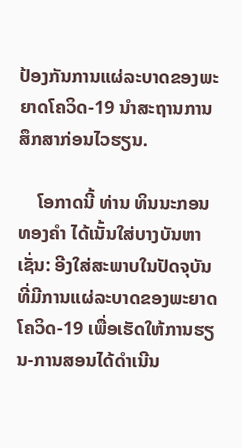ປ້ອງກັນການແຜ່ລະບາດຂອງພະຍາດໂຄວິດ-19 ນໍາສະຖານການສຶກສາກ່ອນໄວຮຽນ.

    ໂອກາດນີ້ ທ່ານ ທິນນະກອນ ທອງຄໍາ ໄດ້ເນັ້ນໃສ່ບາງບັນຫາ ເຊັ່ນ: ອີງໃສ່ສະພາບໃນປັດຈຸບັນທີ່ມີການແຜ່ລະບາດຂອງພະຍາດໂຄວິດ-19 ເພື່ອເຮັດໃຫ້ການຮຽນ-ການສອນໄດ້ດໍາເນີນ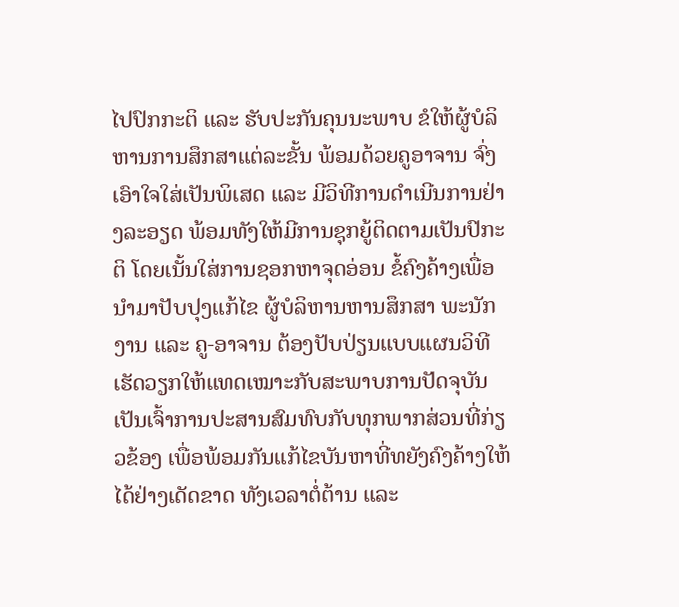ໄປປົກກະຕິ ແລະ ຮັບປະກັນຄຸນນະພາບ ຂໍໃຫ້ຜູ້ບໍລິຫານການສຶກສາແຕ່ລະຂັ້ນ ພ້ອມດ້ວຍຄູອາຈານ ຈົ່ງເອົາໃຈໃສ່ເປັນພິເສດ ແລະ ມີວິທີການດໍາເນີນການຢ່າງລະອຽດ ພ້ອມທັງໃຫ້ມີການຊຸກຍູ້ຕິດຕາມເປັນປົກະຕິ ໂດຍເນັ້ນໃສ່ການຊອກຫາຈຸດອ່ອນ ຂໍ້ຄົງຄ້າງເພື່ອນໍາມາປັບປຸງແກ້ໄຂ ຜູ້ບໍລິຫານຫານສຶກສາ ພະນັກງານ ແລະ ຄູ-ອາຈານ ຕ້ອງປັບປ່ຽນແບບແຜນວິທີເຮັດວຽກໃຫ້ແທດເໝາະກັບສະພາບການປັດຈຸບັນ ເປັນເຈົ້າການປະສານສົມທົບກັບທຸກພາກສ່ວນທີ່ກ່ຽວຂ້ອງ ເພື່ອພ້ອມກັນແກ້ໄຂບັນຫາທີ່ທຍັງຄົງຄ້າງໃຫ້ໄດ້ຢ່າງເດັດຂາດ ທັງເວລາຕໍ່ຕ້ານ ແລະ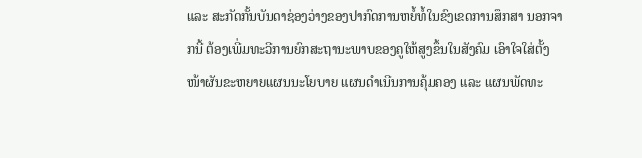ແລະ ສະກັດກັ້ນບັນດາຊ່ອງວ່າງຂອງປາກົດການຫຍໍ້ທໍ້ໃນຂົງເຂດການສຶກສາ ນອກຈາກນີ້ ຕ້ອງເພີ່ມທະວີການຍົກສະຖານະພາບຂອງຄູໃຫ້ສູງຂຶ້ນໃນສັງຄົມ ເອົາໃຈໃສ່ຕັ້ງໜ້າຜັນຂະຫຍາຍແຜນນະໂຍບາຍ ແຜນດໍາເນີນການຄຸ້ມຄອງ ແລະ ແຜນພັດທະ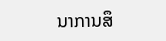ນາການສຶ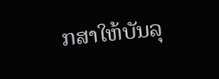ກສາໃຫ້ບັນລຸ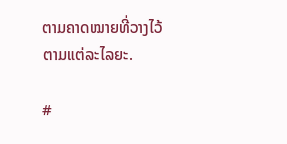ຕາມຄາດໝາຍທີ່ວາງໄວ້ຕາມແຕ່ລະໄລຍະ.

#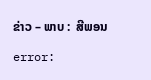ຂ່າວ – ພາບ :  ສີພອນ

error: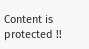Content is protected !!